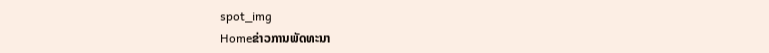spot_img
Homeຂ່າວການພັດທະນາ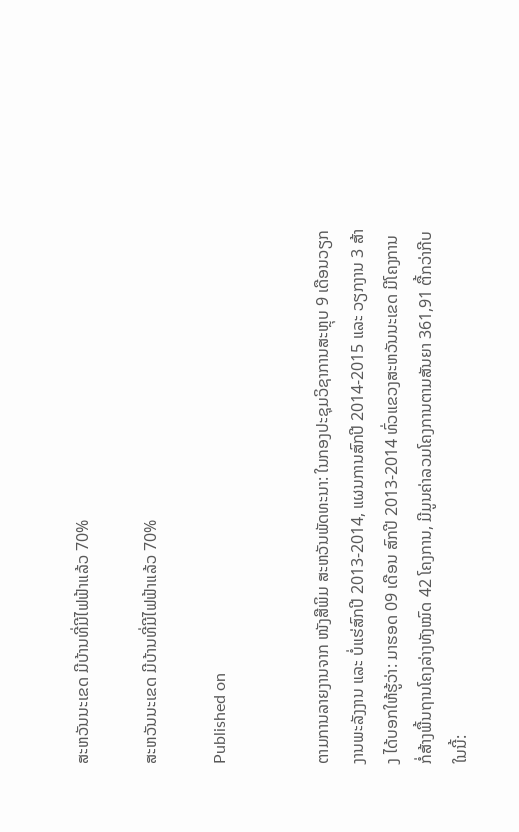ສະຫວັນນະເຂດ ມີບ້ານທີ່ມີໄຟຟ້າແລ້ວ 70%

ສະຫວັນນະເຂດ ມີບ້ານທີ່ມີໄຟຟ້າແລ້ວ 70%

Published on


ຕາມການລາຍງານຈາກ ໜັງສືພິມ ສະຫວັນພັດທະນາ: ໃນກອງປະຊຸມວິຊາການສະຫຼຸບ 9 ເດືອນວຽກງານພະລັງງານ ແລະ ບໍ່ແຮ່ສົກປີ 2013-2014, ແຜນການສົກປີ 2014-2015 ແລະ ວຽກງານ 3 ສ້າງ ໄດ້ບອກໃຫ້ຮູ້ວ່າ: ມາຮອດ 09 ເດືອນ ສົກປີ 2013-2014 ທົ່ວແຂວງສະຫວັນນະເຂດ ມີໂຄງການກໍ່ສ້າງພື້ນຖານໂຄງລ່າງທັງໝົດ 42 ໂຄງການ, ມີມູນຄ່າລວມໂຄງການຕາມສັນຍາ 361,91 ຕື້ກວ່າກີບ ໃນນີ້: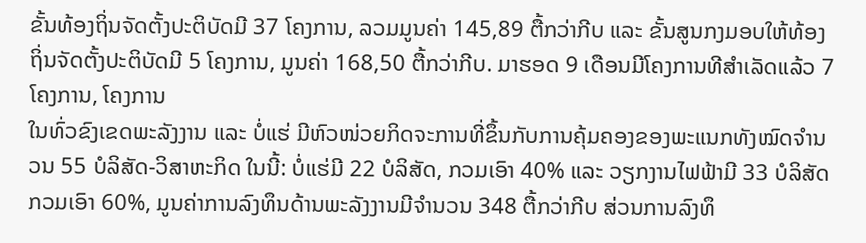ຂັ້ນທ້ອງຖິ່ນຈັດຕັ້ງປະຕິບັດມີ 37 ໂຄງການ, ລວມມູນຄ່າ 145,89 ຕື້ກວ່າກີບ ແລະ ຂັ້ນສູນກງມອບໃຫ້ທ້ອງຖິ່ນຈັດຕັ້ງປະຕິບັດມີ 5 ໂຄງການ, ມູນຄ່າ 168,50 ຕື້ກວ່າກີບ. ມາຮອດ 9 ເດືອນມີໂຄງການທີສຳເລັດແລ້ວ 7 ໂຄງການ, ໂຄງການ
ໃນທົ່ວຂົງເຂດພະລັງງານ ແລະ ບໍ່ແຮ່ ມີຫົວໜ່ວຍກິດຈະການທີ່ຂຶ້ນກັບການຄຸ້ມຄອງຂອງພະແນກທັງໝົດຈຳນວນ 55 ບໍລິສັດ-ວິສາຫະກິດ ໃນນີ້: ບໍ່ແຮ່ມີ 22 ບໍລິສັດ, ກວມເອົາ 40% ແລະ ວຽກງານໄຟຟ້າມີ 33 ບໍລິສັດກວມເອົາ 60%, ມູນຄ່າການລົງທຶນດ້ານພະລັງງານມີຈຳນວນ 348 ຕື້ກວ່າກີບ ສ່ວນການລົງທຶ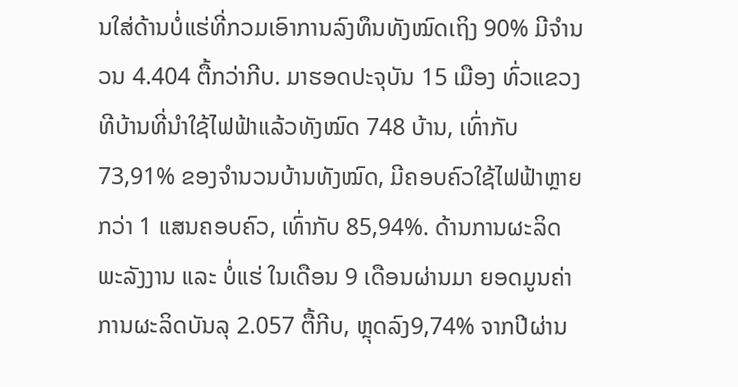ນໃສ່ດ້ານບໍ່ແຮ່ທີ່ກວມເອົາການລົງທຶນທັງໝົດເຖິງ 90% ມີຈຳນວນ 4.404 ຕື້ກວ່າກີບ. ມາຮອດປະຈຸບັນ 15 ເມືອງ ທົ່ວແຂວງ ທີບ້ານທີ່ນຳໃຊ້ໄຟຟ້າແລ້ວທັງໝົດ 748 ບ້ານ, ເທົ່າກັບ 73,91% ຂອງຈຳນວນບ້ານທັງໝົດ, ມີຄອບຄົວໃຊ້ໄຟຟ້າຫຼາຍກວ່າ 1 ແສນຄອບຄົວ, ເທົ່າກັບ 85,94%. ດ້ານການຜະລິດພະລັງງານ ແລະ ບໍ່ແຮ່ ໃນເດືອນ 9 ເດືອນຜ່ານມາ ຍອດມູນຄ່າການຜະລິດບັນລຸ 2.057 ຕື້ກີບ, ຫຼຸດລົງ9,74% ຈາກປີຜ່ານ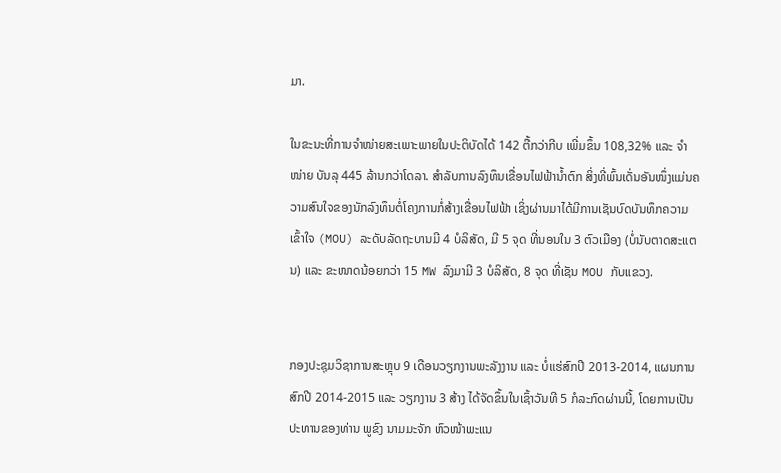ມາ.

ໃນຂະນະທີ່ການຈຳໜ່າຍສະເພາະພາຍໃນປະຕິບັດໄດ້ 142 ຕື້ກວ່າກີບ ເພີ່ມຂຶ້ນ 108,32% ແລະ ຈຳໜ່າຍ ບັນລຸ 445 ລ້ານກວ່າໂດລາ. ສຳລັບການລົງທຶນເຂື່ອນໄຟຟ້ານ້ຳຕົກ ສິ່ງທີ່ພົ້ນເດັ່ນອັນໜຶ່ງແມ່ນຄວາມສົນໃຈຂອງນັກລົງທຶນຕໍ່ໂຄງການກໍ່ສ້າງເຂື່ອນໄຟຟ້າ ເຊິ່ງຜ່ານມາໄດ້ມີການເຊັນບົດບັນທຶກຄວາມເຂົ້າໃຈ (MOU) ລະດັບລັດຖະບານມີ 4 ບໍລິສັດ, ມີ 5 ຈຸດ ທີ່ນອນໃນ 3 ຕົວເມືອງ (ບໍ່ນັບຕາດສະແຕນ) ແລະ ຂະໜາດນ້ອຍກວ່າ 15 MW ລົງມາມີ 3 ບໍລິສັດ, 8 ຈຸດ ທີ່ເຊັນ MOU ກັບແຂວງ.


ກອງປະຊຸມວິຊາການສະຫຼຸບ 9 ເດືອນວຽກງານພະລັງງານ ແລະ ບໍ່ແຮ່ສົກປີ 2013-2014, ແຜນການສົກປີ 2014-2015 ແລະ ວຽກງານ 3 ສ້າງ ໄດ້ຈັດຂຶ້ນໃນເຊົ້າວັນທີ 5 ກໍລະກົດຜ່ານນີ້, ໂດຍການເປັນປະທານຂອງທ່ານ ພູຂົງ ນາມມະຈັກ ຫົວໜ້າພະແນ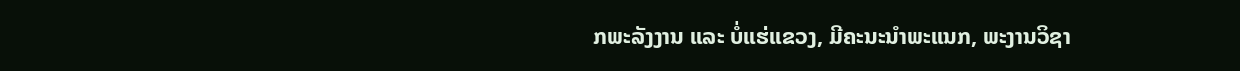ກພະລັງງານ ແລະ ບໍ່ແຮ່ແຂວງ, ມີຄະນະນຳພະແນກ, ພະງານວິຊາ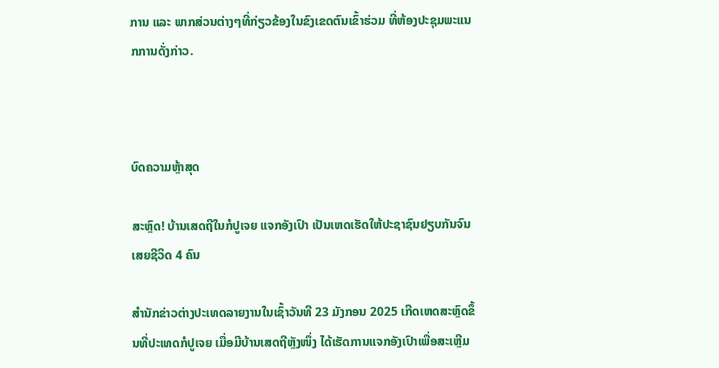ການ ແລະ ພາກສ່ວນຕ່າງໆທີ່ກ່ຽວຂ້ອງໃນຂົງເຂດຕົນເຂົ້າຮ່ວມ ທີ່ຫ້ອງປະຊຸມພະແນກການດັ່ງກ່າວ.



ບົດຄວາມຫຼ້າສຸດ

ສະຫຼົດ! ບ້ານເສດຖີໃນກໍປູເຈຍ ແຈກອັງເປົາ ເປັນເຫດເຮັດໃຫ້ປະຊາຊົນຢຽບກັນຈົນເສຍຊີວິດ 4 ຄົນ

ສຳນັກຂ່າວຕ່າງປະເທດລາຍງານໃນເຊົ້າວັນທີ 23 ມັງກອນ 2025 ເກີດເຫດສະຫຼົດຂຶ້ນທີ່ປະເທດກໍປູເຈຍ ເມື່ອມີບ້ານເສດຖີຫຼັງໜຶ່ງ ໄດ້ເຮັດການແຈກອັງເປົາເພື່ອສະເຫຼີມ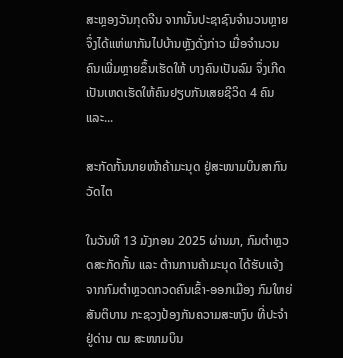ສະຫຼອງວັນກຸດຈີນ ຈາກນັ້ນປະຊາຊົນຈຳນວນຫຼາຍຈຶ່ງໄດ້ແຫ່ພາກັນໄປບ້ານຫຼັງດັ່ງກ່າວ ເມື່ອຈຳນວນຄົນເພີ່ມຫຼາຍຂຶ້ນເຮັດໃຫ້ ບາງຄົນເປັນລົມ ຈຶ່ງເກີດເປັນເຫດເຮັດໃຫ້ຄົນຢຽບກັນເສຍຊີວິດ 4 ຄົນ ແລະ...

ສະກັດກັ້ນນາຍໜ້າຄ້າມະນຸດ ຢູ່ສະໜາມບິນສາກົນວັດໄຕ

ໃນວັນທີ 13 ມັງກອນ 2025 ຜ່ານມາ, ກົມຕໍາຫຼວດສະກັດກັ້ນ ແລະ ຕ້ານການຄ້າມະນຸດ ໄດ້ຮັບແຈ້ງຈາກກົມຕໍາຫຼວດກວດຄົນເຂົ້າ-ອອກເມືອງ ກົມໃຫຍ່ສັນຕິບານ ກະຊວງປ້ອງກັນຄວາມສະຫງົບ ທີ່ປະຈຳຢູ່ດ່ານ ຕມ ສະໜາມບິນ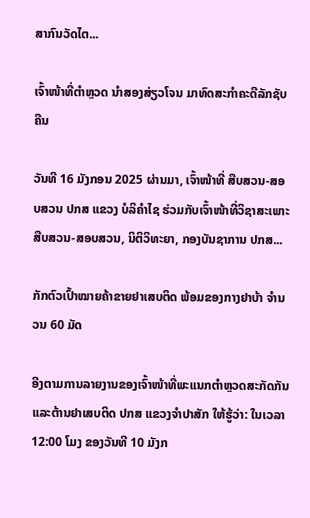ສາກົນວັດໄຕ...

ເຈົ້າໜ້າທີ່ຕຳຫຼວດ ນຳສອງສ່ຽວໂຈນ ມາທົດສະກຳຄະດີລັກຊັບຄືນ

ວັນທີ 16 ມັງກອນ 2025 ຜ່ານມາ, ເຈົ້າໜ້າທີ່ ສືບສວນ-ສອບສວນ ປກສ ແຂວງ ບໍລິຄຳໄຊ ຮ່ວມກັບເຈົ້າໜ້າທີ່ວິຊາສະເພາະສືບສວນ-ສອບສວນ, ນິຕິວິທະຍາ, ກອງບັນຊາການ ປກສ...

ກັກຕົວເປົ້າໝາຍຄ້າຂາຍຢາເສບຕິດ ພ້ອມຂອງກາງຢາບ້າ ຈຳນວນ 60 ມັດ

ອີງຕາມການລາຍງານຂອງເຈົ້າໜ້າທີ່ພະແນກຕຳຫຼວດສະກັດກັນແລະຕ້ານຢາເສບຕິດ ປກສ ແຂວງຈຳປາສັກ ໃຫ້ຮູ້ວ່າ: ໃນເວລາ 12:00 ໂມງ ຂອງວັນທີ 10 ມັງກ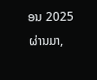ອນ 2025 ຜ່ານມາ,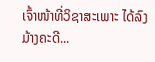ເຈົ້າໜ້າທີ່ວິຊາສະເພາະ ໄດ້ລົງມ້າງຄະດີ...